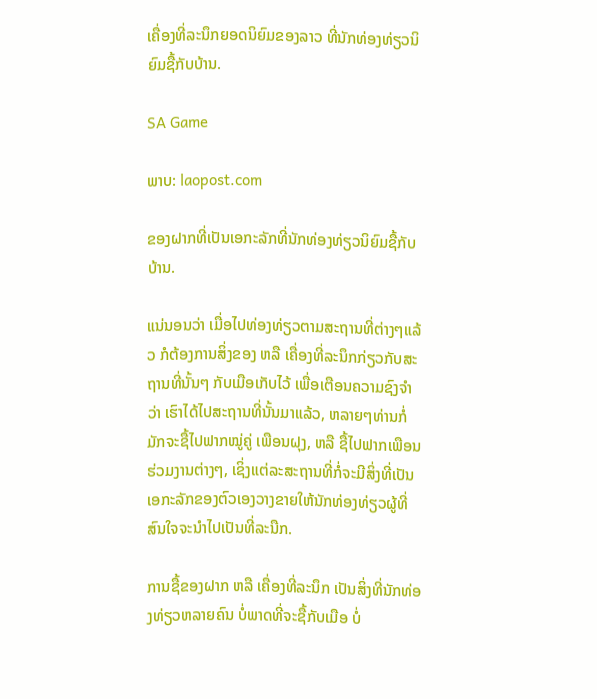ເຄື່ອງທີ່ລະນຶກຍອດນິຍົມຂອງລາວ ທີ່ນັກທ່ອງທ່ຽວນິຍົມຊື້ກັບບ້ານ.

SA Game

ພາບ: laopost.com

ຂອງຝາກທີ່ເປັນເອກະລັກທີ່ນັກທ່ອງທ່ຽວນິຍົມຊື້ກັບບ້ານ.

ແນ່ນອນວ່າ ເມື່ອໄປທ່ອງທ່ຽວຕາມສະຖານທີ່ຕ່າງໆແລ້ວ ກໍຕ້ອງການສິ່ງຂອງ ຫລື ເຄື່ອງທີ່ລະນຶກກ່ຽວກັບສະຖານທີ່ນັ້ນໆ ກັບເມືອເກັບໄວ້ ເພື່ອເຕືອນຄວາມຊົງຈຳວ່າ ເຮົາໄດ້ໄປສະຖານທີ່ນັ້ນມາແລ້ວ, ຫລາຍໆທ່ານກໍ່ມັກຈະຊື້ໄປຟາກໝູ່ຄູ່ ເພືອນຝຸງ, ຫລື ຊື້ໄປຟາກເພືອນຮ່ວມງານຕ່າງໆ, ເຊິ່ງແຕ່ລະສະຖານທີ່ກໍ່ຈະມີສິ່ງທີ່ເປັນເອກະລັກຂອງຕົວເອງວາງຂາຍໃຫ້ນັກທ່ອງທ່ຽວຜູ້ທີ່ສົນໃຈຈະນຳໄປເປັນທີ່ລະນືກ.

ການຊື້ຂອງຝາກ ຫລື ເຄື່ອງທີ່ລະນຶກ ເປັນສິ່ງທີ່ນັກທ່ອງທ່ຽວຫລາຍຄົນ ບໍ່ພາດທີ່ຈະຊື້ກັບເມືອ ບໍ່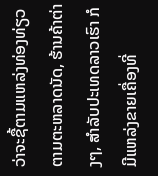ວ່າຈະຊື້ຕາມແຫລ່ງທ່ອງທ່ຽວ ຕາມຕະຫລາດນັດ, ຮ້ານຄ້າຕ່າງໆ, ສຳລັບປະເທດລາວເຮົາ ກໍມີແຫລ່ງຂາຍເຄື່ອງທີ່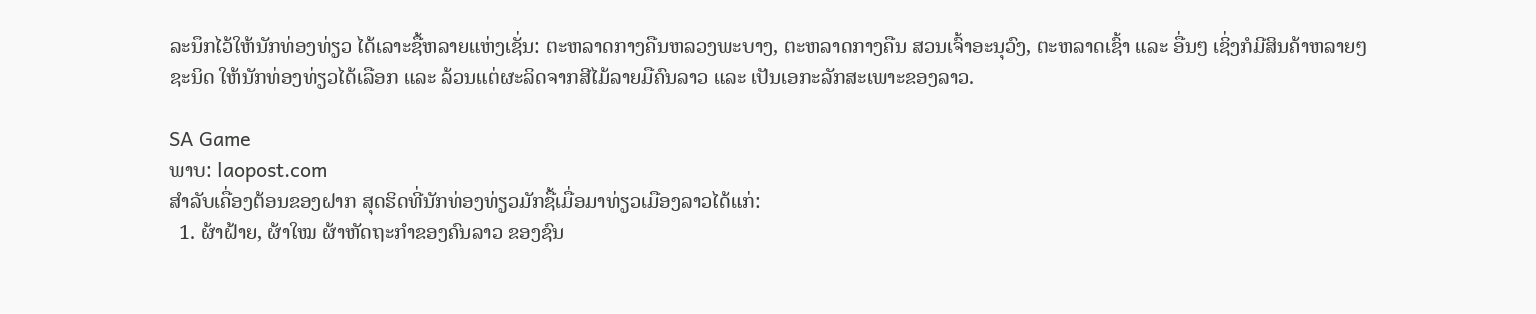ລະນຶກໄວ້ໃຫ້ນັກທ່ອງທ່ຽວ ໄດ້ເລາະຊື້ຫລາຍແຫ່ງເຊັ່ນ: ຕະຫລາດກາງຄືນຫລວງພະບາງ, ຕະຫລາດກາງຄືນ ສວນເຈົ້າອະນຸວົງ, ຕະຫລາດເຊົ້າ ແລະ ອື່ນໆ ເຊິ່ງກໍມີສິນຄ້າຫລາຍໆຊະນິດ ໃຫ້ນັກທ່ອງທ່ຽວໄດ້ເລືອກ ແລະ ລ້ວນແຕ່ຜະລິດຈາກສີໄມ້ລາຍມືຄົນລາວ ແລະ ເປັນເອກະລັກສະເພາະຂອງລາວ.

SA Game
ພາບ: laopost.com
ສຳລັບເຄື່ອງຕ້ອນຂອງຝາກ ສຸດຮິດທີ່ນັກທ່ອງທ່ຽວມັກຊື້ເມື່ອມາທ່ຽວເມືອງລາວໄດ້ແກ່:
  1. ຜ້າຝ້າຍ, ຜ້າໃໝ ຜ້າຫັດຖະກຳຂອງຄົນລາວ ຂອງຊົນ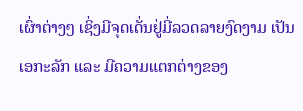ເຜົ່າຕ່າງໆ ເຊິ່ງມີຈຸດເດັ່ນຢູ່ມີ່ລວດລາຍງົດງາມ ເປັນເອກະລັກ ແລະ ມີຄວາມແຕກຕ່າງຂອງ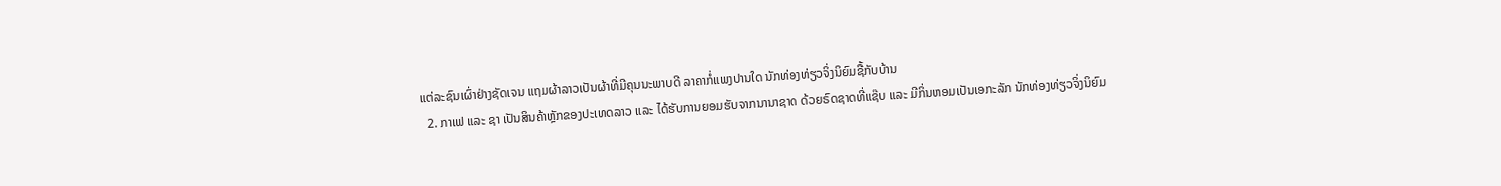ແຕ່ລະຊົນເຜົ່າຢ່າງຊັດເຈນ ແຖມຜ້າລາວເປັນຜ້າທີ່ມີຄຸນນະພາບດີ ລາຄາກໍ່ແພງປານໃດ ນັກທ່ອງທ່ຽວຈິ່ງນິຍົມຊື້ກັບບ້ານ
  2. ກາເຟ ແລະ ຊາ ເປັນສິນຄ້າຫຼັກຂອງປະເທດລາວ ແລະ ໄດ້ຮັບການຍອມຮັບຈາກນານາຊາດ ດ້ວຍຣົດຊາດທີ່ແຊ໊ບ ແລະ ມີກິ່ນຫອມເປັນເອກະລັກ ນັກທ່ອງທ່ຽວຈິ່ງນິຍົມ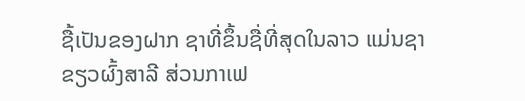ຊື້ເປັນຂອງຝາກ ຊາທີ່ຂຶ້ນຊື່ທີ່ສຸດໃນລາວ ແມ່ນຊາຂຽວຜົ້ງສາລີ ສ່ວນກາເຟ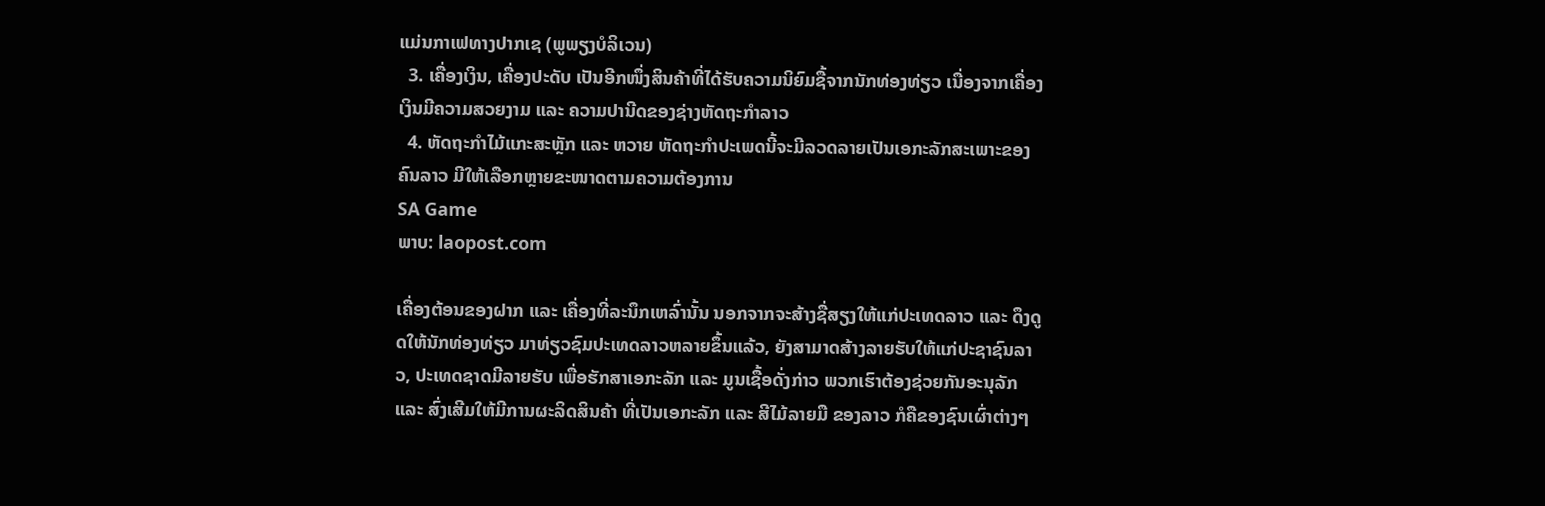ແມ່ນກາເຟທາງປາກເຊ (ພູພຽງບໍລິເວນ)
  3. ເຄື່ອງເງິນ, ເຄື່ອງປະດັບ ເປັນອີກໜຶ່ງສິນຄ້າທີ່ໄດ້ຮັບຄວາມນິຍົມຊື້ຈາກນັກທ່ອງທ່ຽວ ເນື່ອງຈາກເຄື່ອງເງິນມີຄວາມສວຍງາມ ແລະ ຄວາມປານີດຂອງຊ່າງຫັດຖະກຳລາວ
  4. ຫັດຖະກຳໄມ້ແກະສະຫຼັກ ແລະ ຫວາຍ ຫັດຖະກຳປະເພດນີ້ຈະມີລວດລາຍເປັນເອກະລັກສະເພາະຂອງຄົນລາວ ມີໃຫ້ເລືອກຫຼາຍຂະໜາດຕາມຄວາມຕ້ອງການ
SA Game
ພາບ: laopost.com

ເຄື່ອງຕ້ອນຂອງຝາກ ແລະ ເຄື່ອງທີ່ລະນຶກເຫລົ່ານັ້ນ ນອກຈາກຈະສ້າງຊື່ສຽງໃຫ້ແກ່ປະເທດລາວ ແລະ ດຶງດູດໃຫ້ນັກທ່ອງທ່ຽວ ມາທ່ຽວຊົມປະເທດລາວຫລາຍຂຶ້ນແລ້ວ, ຍັງສາມາດສ້າງລາຍຮັບໃຫ້ແກ່ປະຊາຊົນລາວ, ປະເທດຊາດມີລາຍຮັບ ເພື່ອຮັກສາເອກະລັກ ແລະ ມູນເຊື້ອດັ່ງກ່າວ ພວກເຮົາຕ້ອງຊ່ວຍກັນອະນຸລັກ ແລະ ສົ່ງເສີມໃຫ້ມີການຜະລິດສິນຄ້າ ທີ່ເປັນເອກະລັກ ແລະ ສີໄມ້ລາຍມື ຂອງລາວ ກໍຄືຂອງຊົນເຜົ່າຕ່າງໆ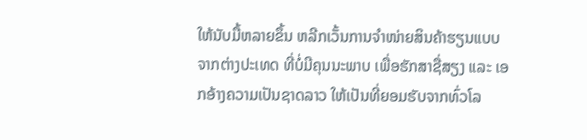ໃຫ້ນັບມື້ຫລາຍຂຶ້ນ ຫລີກເວັ້ນການຈຳໜ່າຍສິນຄ້າຮຽນແບບຈາກຕ່າງປະເທດ ທີ່ບໍ່ມີຄຸນນະພາບ ເພື່ອຮັກສາຊື່ສຽງ ແລະ ເອກອ້າງຄວາມເປັນຊາດລາວ ໃຫ້ເປັນທີ່ຍອມຮັບຈາກທົ່ວໂລ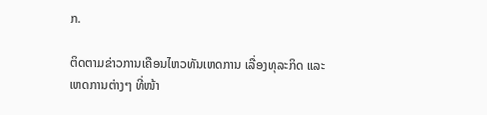ກ.

ຕິດຕາມຂ່າວການເຄືອນໄຫວທັນເຫດການ ເລື່ອງທຸລະກິດ ແລະ ເຫດການຕ່າງໆ ທີ່ໜ້າ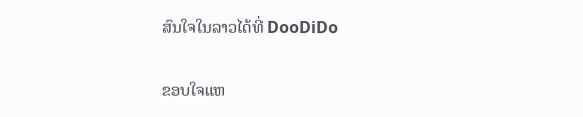ສົນໃຈໃນລາວໄດ້ທີ່ DooDiDo

ຂອບໃຈແຫ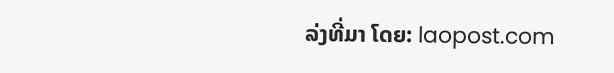ລ່ງທີ່ມາ ໂດຍ: laopost.com